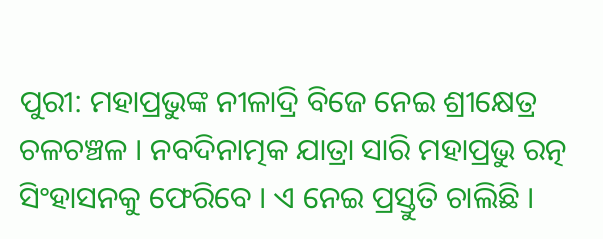ପୁରୀ: ମହାପ୍ରଭୁଙ୍କ ନୀଳାଦ୍ରି ବିଜେ ନେଇ ଶ୍ରୀକ୍ଷେତ୍ର ଚଳଚଞ୍ଚଳ । ନବଦିନାତ୍ମକ ଯାତ୍ରା ସାରି ମହାପ୍ରଭୁ ରତ୍ନ ସିଂହାସନକୁ ଫେରିବେ । ଏ ନେଇ ପ୍ରସ୍ତୁତି ଚାଲିଛି ।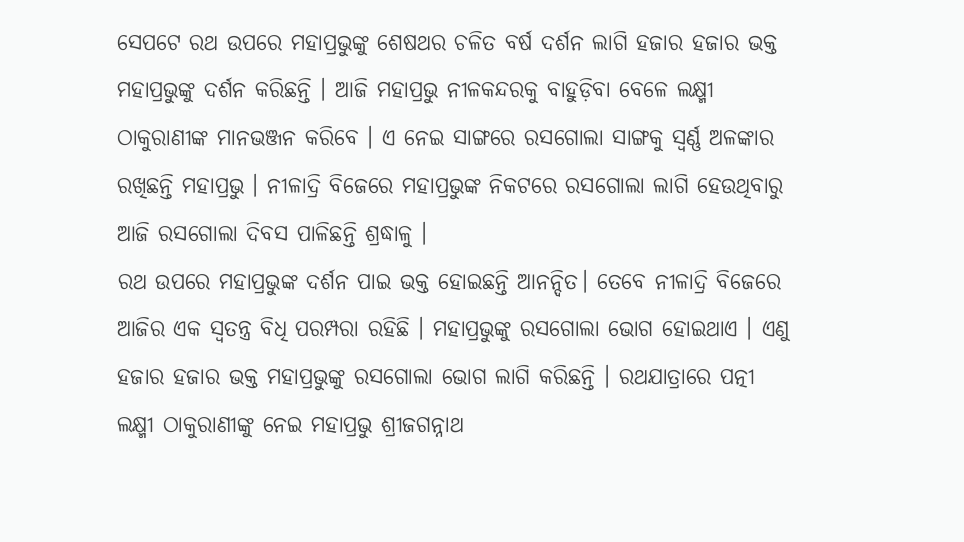ସେପଟେ ରଥ ଉପରେ ମହାପ୍ରଭୁଙ୍କୁ ଶେଷଥର ଚଳିତ ବର୍ଷ ଦର୍ଶନ ଲାଗି ହଜାର ହଜାର ଭକ୍ତ ମହାପ୍ରଭୁଙ୍କୁ ଦର୍ଶନ କରିଛନ୍ତି । ଆଜି ମହାପ୍ରଭୁ ନୀଳକନ୍ଦରକୁ ବାହୁଡ଼ିବା ବେଳେ ଲକ୍ଷ୍ମୀ ଠାକୁରାଣୀଙ୍କ ମାନଭଞ୍ଜନ କରିବେ । ଏ ନେଇ ସାଙ୍ଗରେ ରସଗୋଲା ସାଙ୍ଗକୁ ସ୍ବର୍ଣ୍ଣ ଅଳଙ୍କାର ରଖିଛନ୍ତି ମହାପ୍ରଭୁ । ନୀଳାଦ୍ରି ବିଜେରେ ମହାପ୍ରଭୁଙ୍କ ନିକଟରେ ରସଗୋଲା ଲାଗି ହେଉଥିବାରୁ ଆଜି ରସଗୋଲା ଦିବସ ପାଳିଛନ୍ତି ଶ୍ରଦ୍ଧାଳୁ ।
ରଥ ଉପରେ ମହାପ୍ରଭୁଙ୍କ ଦର୍ଶନ ପାଇ ଭକ୍ତ ହୋଇଛନ୍ତି ଆନନ୍ଦିତ। ତେବେ ନୀଳାଦ୍ରି ବିଜେରେ ଆଜିର ଏକ ସ୍ଵତନ୍ତ୍ର ବିଧି ପରମ୍ପରା ରହିଛି । ମହାପ୍ରଭୁଙ୍କୁ ରସଗୋଲା ଭୋଗ ହୋଇଥାଏ । ଏଣୁ ହଜାର ହଜାର ଭକ୍ତ ମହାପ୍ରଭୁଙ୍କୁ ରସଗୋଲା ଭୋଗ ଲାଗି କରିଛନ୍ତି । ରଥଯାତ୍ରାରେ ପତ୍ନୀ ଲକ୍ଷ୍ମୀ ଠାକୁରାଣୀଙ୍କୁ ନେଇ ମହାପ୍ରଭୁ ଶ୍ରୀଜଗନ୍ନାଥ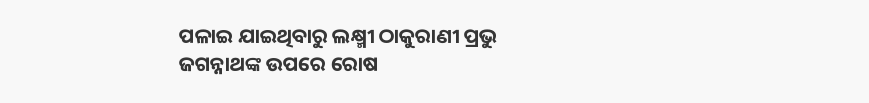ପଳାଇ ଯାଇଥିବାରୁ ଲକ୍ଷ୍ମୀ ଠାକୁରାଣୀ ପ୍ରଭୁ ଜଗନ୍ନାଥଙ୍କ ଉପରେ ରୋଷ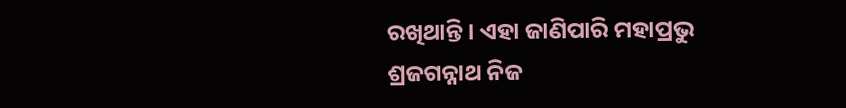ରଖିଥାନ୍ତି । ଏହା ଜାଣିପାରି ମହାପ୍ରଭୁ ଶ୍ରଜଗନ୍ନାଥ ନିଜ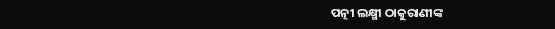ପତ୍ନୀ ଲକ୍ଷ୍ମୀ ଠାକୁରାଣୀଙ୍କ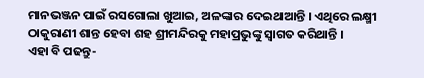ମାନଭଞ୍ଜନ ପାଇଁ ରସଗୋଲା ଖୁଆଇ, ଅଳଙ୍କାର ଦେଇଥାଆନ୍ତି । ଏଥିରେ ଲକ୍ଷ୍ମୀ ଠାକୁରାଣୀ ଶାନ୍ତ ହେବା ଶହ ଶ୍ରୀମନ୍ଦିରକୁ ମହାପ୍ରଭୁଙ୍କୁ ସ୍ଵାଗତ କରିଥାନ୍ତି ।
ଏହା ବି ପଢନ୍ତୁ-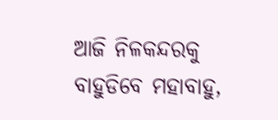ଆଜି ନିଳକନ୍ଦରକୁ ବାହୁଡିବେ ମହାବାହୁ,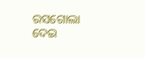ରସଗୋଲା ଦେଇ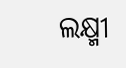ଲକ୍ଷ୍ମୀ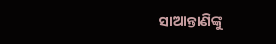ସାଆନ୍ତାଣିଙ୍କୁ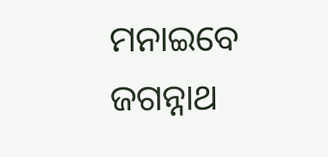ମନାଇବେ ଜଗନ୍ନାଥ